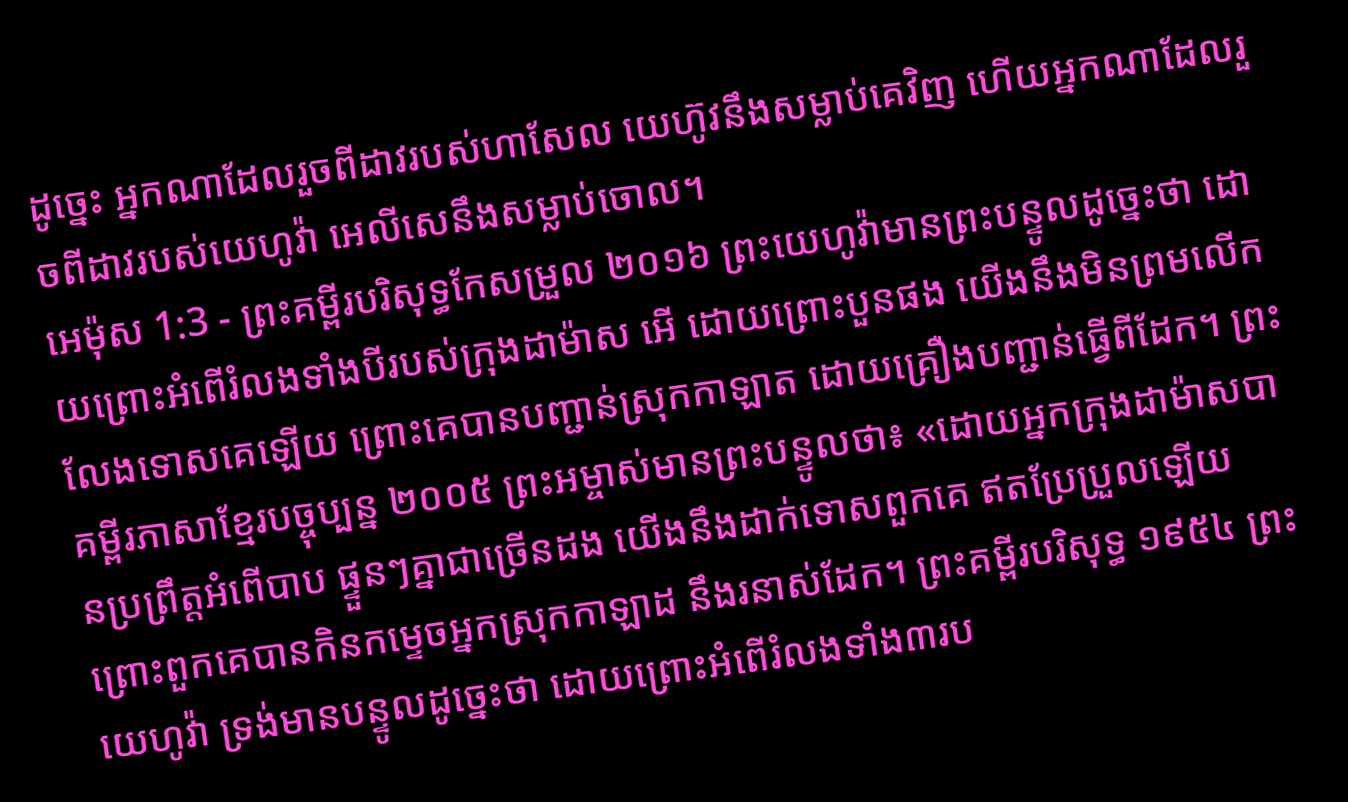ដូច្នេះ អ្នកណាដែលរួចពីដាវរបស់ហាសែល យេហ៊ូវនឹងសម្លាប់គេវិញ ហើយអ្នកណាដែលរួចពីដាវរបស់យេហូវ៉ា អេលីសេនឹងសម្លាប់ចោល។
អេម៉ុស 1:3 - ព្រះគម្ពីរបរិសុទ្ធកែសម្រួល ២០១៦ ព្រះយេហូវ៉ាមានព្រះបន្ទូលដូច្នេះថា ដោយព្រោះអំពើរំលងទាំងបីរបស់ក្រុងដាម៉ាស អើ ដោយព្រោះបួនផង យើងនឹងមិនព្រមលើកលែងទោសគេឡើយ ព្រោះគេបានបញ្ជាន់ស្រុកកាឡាត ដោយគ្រឿងបញ្ជាន់ធ្វើពីដែក។ ព្រះគម្ពីរភាសាខ្មែរបច្ចុប្បន្ន ២០០៥ ព្រះអម្ចាស់មានព្រះបន្ទូលថា៖ «ដោយអ្នកក្រុងដាម៉ាសបានប្រព្រឹត្តអំពើបាប ផ្ទួនៗគ្នាជាច្រើនដង យើងនឹងដាក់ទោសពួកគេ ឥតប្រែប្រួលឡើយ ព្រោះពួកគេបានកិនកម្ទេចអ្នកស្រុកកាឡាដ នឹងរនាស់ដែក។ ព្រះគម្ពីរបរិសុទ្ធ ១៩៥៤ ព្រះយេហូវ៉ា ទ្រង់មានបន្ទូលដូច្នេះថា ដោយព្រោះអំពើរំលងទាំង៣រប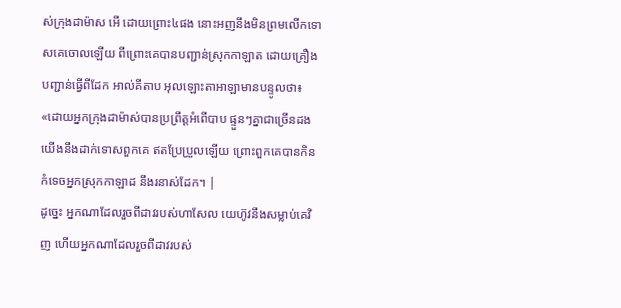ស់ក្រុងដាម៉ាស អើ ដោយព្រោះ៤ផង នោះអញនឹងមិនព្រមលើកទោសគេចោលឡើយ ពីព្រោះគេបានបញ្ជាន់ស្រុកកាឡាត ដោយគ្រឿងបញ្ជាន់ធ្វើពីដែក អាល់គីតាប អុលឡោះតាអាឡាមានបន្ទូលថា៖ «ដោយអ្នកក្រុងដាម៉ាស់បានប្រព្រឹត្តអំពើបាប ផ្ទួនៗគ្នាជាច្រើនដង យើងនឹងដាក់ទោសពួកគេ ឥតប្រែប្រួលឡើយ ព្រោះពួកគេបានកិនកំទេចអ្នកស្រុកកាឡាដ នឹងរនាស់ដែក។ |
ដូច្នេះ អ្នកណាដែលរួចពីដាវរបស់ហាសែល យេហ៊ូវនឹងសម្លាប់គេវិញ ហើយអ្នកណាដែលរួចពីដាវរបស់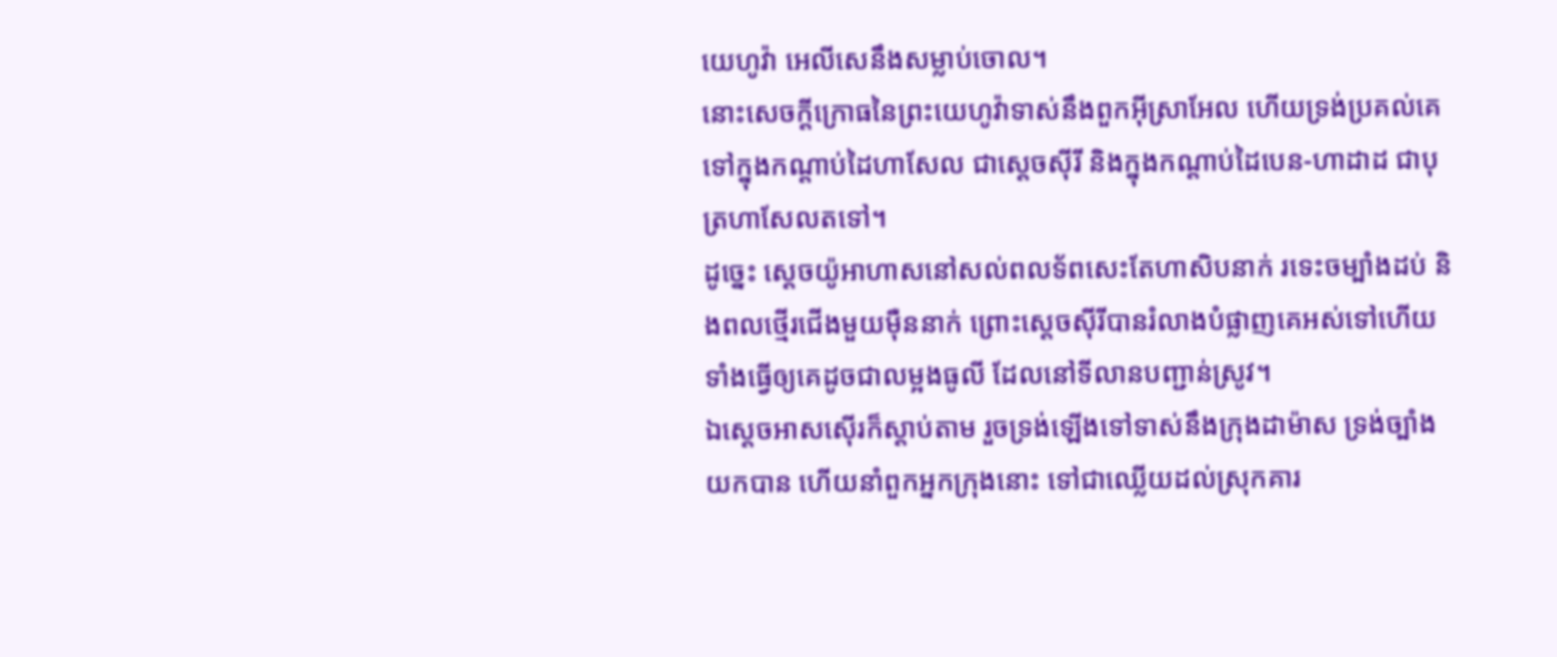យេហូវ៉ា អេលីសេនឹងសម្លាប់ចោល។
នោះសេចក្ដីក្រោធនៃព្រះយេហូវ៉ាទាស់នឹងពួកអ៊ីស្រាអែល ហើយទ្រង់ប្រគល់គេទៅក្នុងកណ្ដាប់ដៃហាសែល ជាស្ដេចស៊ីរី និងក្នុងកណ្ដាប់ដៃបេន-ហាដាដ ជាបុត្រហាសែលតទៅ។
ដូច្នេះ ស្ដេចយ៉ូអាហាសនៅសល់ពលទ័ពសេះតែហាសិបនាក់ រទេះចម្បាំងដប់ និងពលថ្មើរជើងមួយម៉ឺននាក់ ព្រោះស្ដេចស៊ីរីបានរំលាងបំផ្លាញគេអស់ទៅហើយ ទាំងធ្វើឲ្យគេដូចជាលម្អងធូលី ដែលនៅទីលានបញ្ជាន់ស្រូវ។
ឯស្តេចអាសស៊ើរក៏ស្តាប់តាម រួចទ្រង់ឡើងទៅទាស់នឹងក្រុងដាម៉ាស ទ្រង់ច្បាំងយកបាន ហើយនាំពួកអ្នកក្រុងនោះ ទៅជាឈ្លើយដល់ស្រុកគារ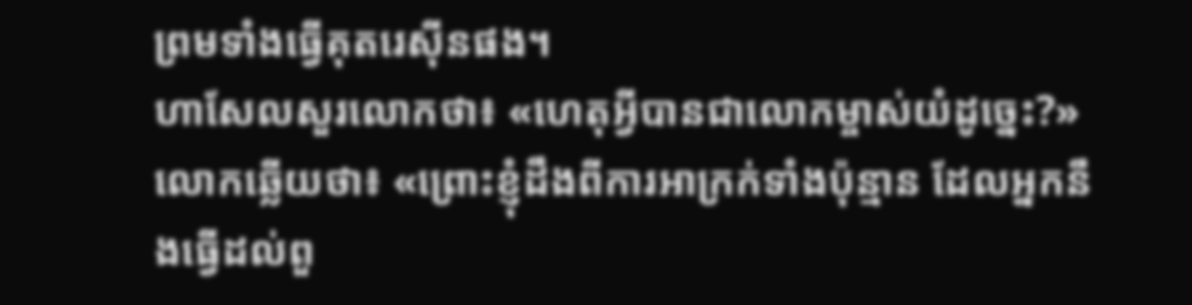ព្រមទាំងធ្វើគុតរេស៊ីនផង។
ហាសែលសួរលោកថា៖ «ហេតុអ្វីបានជាលោកម្ចាស់យំដូច្នេះ?» លោកឆ្លើយថា៖ «ព្រោះខ្ញុំដឹងពីការអាក្រក់ទាំងប៉ុន្មាន ដែលអ្នកនឹងធ្វើដល់ពួ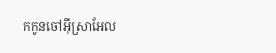កកូនចៅអ៊ីស្រាអែល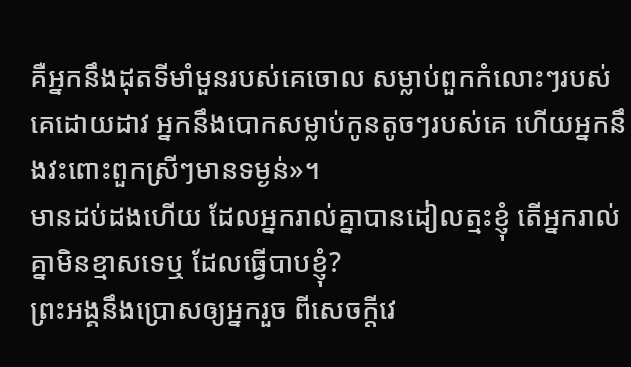គឺអ្នកនឹងដុតទីមាំមួនរបស់គេចោល សម្លាប់ពួកកំលោះៗរបស់គេដោយដាវ អ្នកនឹងបោកសម្លាប់កូនតូចៗរបស់គេ ហើយអ្នកនឹងវះពោះពួកស្រីៗមានទម្ងន់»។
មានដប់ដងហើយ ដែលអ្នករាល់គ្នាបានដៀលត្មះខ្ញុំ តើអ្នករាល់គ្នាមិនខ្មាសទេឬ ដែលធ្វើបាបខ្ញុំ?
ព្រះអង្គនឹងប្រោសឲ្យអ្នករួច ពីសេចក្ដីវេ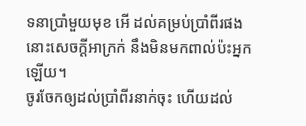ទនាប្រាំមួយមុខ អើ ដល់គម្រប់ប្រាំពីរផង នោះសេចក្ដីអាក្រក់ នឹងមិនមកពាល់ប៉ះអ្នកឡើយ។
ចូរចែកឲ្យដល់ប្រាំពីរនាក់ចុះ ហើយដល់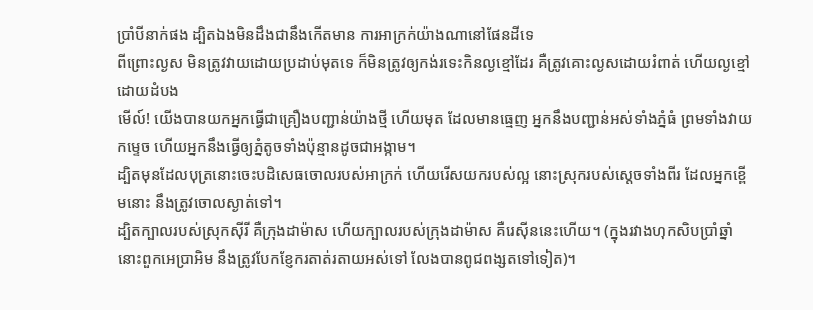ប្រាំបីនាក់ផង ដ្បិតឯងមិនដឹងជានឹងកើតមាន ការអាក្រក់យ៉ាងណានៅផែនដីទេ
ពីព្រោះល្ងស មិនត្រូវវាយដោយប្រដាប់មុតទេ ក៏មិនត្រូវឲ្យកង់រទេះកិនល្ងខ្មៅដែរ គឺត្រូវគោះល្ងសដោយរំពាត់ ហើយល្ងខ្មៅដោយដំបង
មើល៍! យើងបានយកអ្នកធ្វើជាគ្រឿងបញ្ជាន់យ៉ាងថ្មី ហើយមុត ដែលមានធ្មេញ អ្នកនឹងបញ្ជាន់អស់ទាំងភ្នំធំ ព្រមទាំងវាយកម្ទេច ហើយអ្នកនឹងធ្វើឲ្យភ្នំតូចទាំងប៉ុន្មានដូចជាអង្កាម។
ដ្បិតមុនដែលបុត្រនោះចេះបដិសេធចោលរបស់អាក្រក់ ហើយរើសយករបស់ល្អ នោះស្រុករបស់ស្តេចទាំងពីរ ដែលអ្នកខ្ពើមនោះ នឹងត្រូវចោលស្ងាត់ទៅ។
ដ្បិតក្បាលរបស់ស្រុកស៊ីរី គឺក្រុងដាម៉ាស ហើយក្បាលរបស់ក្រុងដាម៉ាស គឺរេស៊ីននេះហើយ។ (ក្នុងរវាងហុកសិបប្រាំឆ្នាំ នោះពួកអេប្រាអិម នឹងត្រូវបែកខ្ញែករតាត់រតាយអស់ទៅ លែងបានពូជពង្សតទៅទៀត)។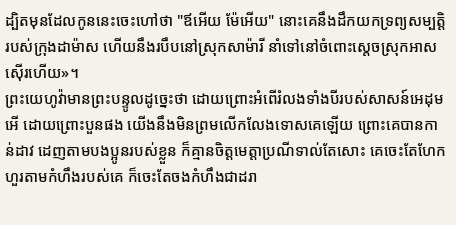ដ្បិតមុនដែលកូននេះចេះហៅថា "ឪអើយ ម៉ែអើយ" នោះគេនឹងដឹកយកទ្រព្យសម្បត្តិរបស់ក្រុងដាម៉ាស ហើយនឹងរបឹបនៅស្រុកសាម៉ារី នាំទៅនៅចំពោះស្តេចស្រុកអាសស៊ើរហើយ»។
ព្រះយេហូវ៉ាមានព្រះបន្ទូលដូច្នេះថា ដោយព្រោះអំពើរំលងទាំងបីរបស់សាសន៍អេដុម អើ ដោយព្រោះបួនផង យើងនឹងមិនព្រមលើកលែងទោសគេឡើយ ព្រោះគេបានកាន់ដាវ ដេញតាមបងប្អូនរបស់ខ្លួន ក៏គ្មានចិត្តមេត្តាប្រណីទាល់តែសោះ គេចេះតែហែកហួរតាមកំហឹងរបស់គេ ក៏ចេះតែចងកំហឹងជាដរា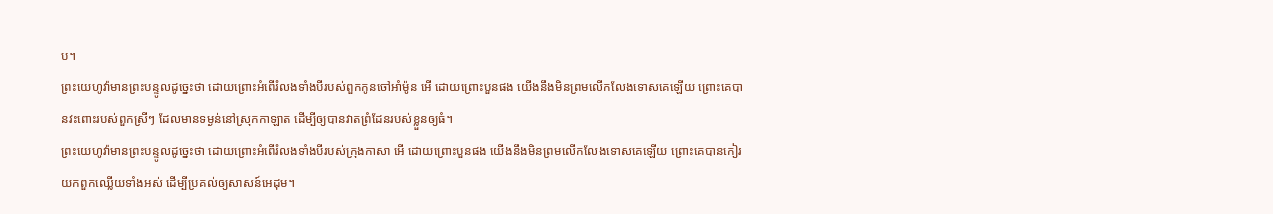ប។
ព្រះយេហូវ៉ាមានព្រះបន្ទូលដូច្នេះថា ដោយព្រោះអំពើរំលងទាំងបីរបស់ពួកកូនចៅអាំម៉ូន អើ ដោយព្រោះបួនផង យើងនឹងមិនព្រមលើកលែងទោសគេឡើយ ព្រោះគេបានវះពោះរបស់ពួកស្រីៗ ដែលមានទម្ងន់នៅស្រុកកាឡាត ដើម្បីឲ្យបានវាតព្រំដែនរបស់ខ្លួនឲ្យធំ។
ព្រះយេហូវ៉ាមានព្រះបន្ទូលដូច្នេះថា ដោយព្រោះអំពើរំលងទាំងបីរបស់ក្រុងកាសា អើ ដោយព្រោះបួនផង យើងនឹងមិនព្រមលើកលែងទោសគេឡើយ ព្រោះគេបានកៀរយកពួកឈ្លើយទាំងអស់ ដើម្បីប្រគល់ឲ្យសាសន៍អេដុម។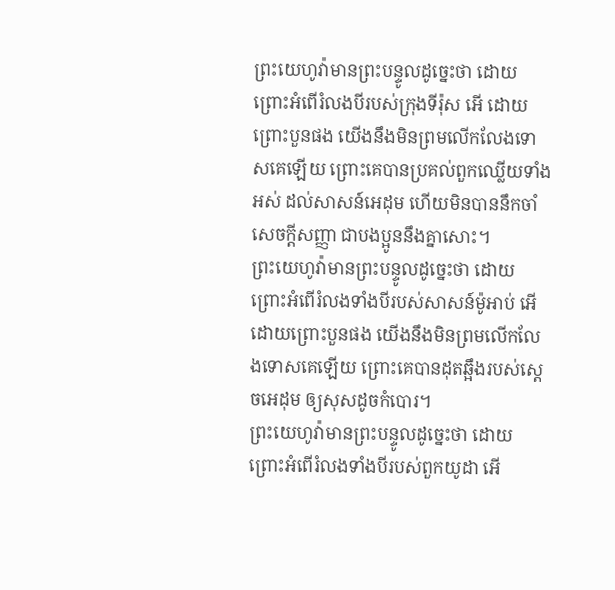ព្រះយេហូវ៉ាមានព្រះបន្ទូលដូច្នេះថា ដោយព្រោះអំពើរំលងបីរបស់ក្រុងទីរ៉ុស អើ ដោយព្រោះបួនផង យើងនឹងមិនព្រមលើកលែងទោសគេឡើយ ព្រោះគេបានប្រគល់ពួកឈ្លើយទាំងអស់ ដល់សាសន៍អេដុម ហើយមិនបាននឹកចាំសេចក្ដីសញ្ញា ជាបងប្អូននឹងគ្នាសោះ។
ព្រះយេហូវ៉ាមានព្រះបន្ទូលដូច្នេះថា ដោយព្រោះអំពើរំលងទាំងបីរបស់សាសន៍ម៉ូអាប់ អើ ដោយព្រោះបួនផង យើងនឹងមិនព្រមលើកលែងទោសគេឡើយ ព្រោះគេបានដុតឆ្អឹងរបស់ស្តេចអេដុម ឲ្យសុសដូចកំបោរ។
ព្រះយេហូវ៉ាមានព្រះបន្ទូលដូច្នេះថា ដោយព្រោះអំពើរំលងទាំងបីរបស់ពួកយូដា អើ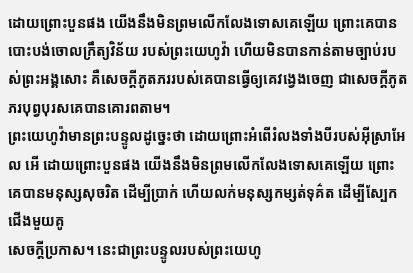ដោយព្រោះបួនផង យើងនឹងមិនព្រមលើកលែងទោសគេឡើយ ព្រោះគេបានបោះបង់ចោលក្រឹត្យវិន័យ របស់ព្រះយេហូវ៉ា ហើយមិនបានកាន់តាមច្បាប់របស់ព្រះអង្គសោះ គឺសេចក្ដីភូតភររបស់គេបានធ្វើឲ្យគេវង្វេងចេញ ជាសេចក្ដីភូតភរបុព្វបុរសគេបានគោរពតាម។
ព្រះយេហូវ៉ាមានព្រះបន្ទូលដូច្នេះថា ដោយព្រោះអំពើរំលងទាំងបីរបស់អ៊ីស្រាអែល អើ ដោយព្រោះបួនផង យើងនឹងមិនព្រមលើកលែងទោសគេឡើយ ព្រោះគេបានមនុស្សសុចរិត ដើម្បីប្រាក់ ហើយលក់មនុស្សកម្សត់ទុគ៌ត ដើម្បីស្បែកជើងមួយគូ
សេចក្ដីប្រកាស។ នេះជាព្រះបន្ទូលរបស់ព្រះយេហូ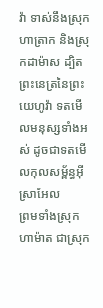វ៉ា ទាស់នឹងស្រុកហាត្រាក និងស្រុកដាម៉ាស ដ្បិតព្រះនេត្រនៃព្រះយេហូវ៉ា ទតមើលមនុស្សទាំងអស់ ដូចជាទតមើលកុលសម្ព័ន្ធអ៊ីស្រាអែល
ព្រមទាំងស្រុកហាម៉ាត ជាស្រុក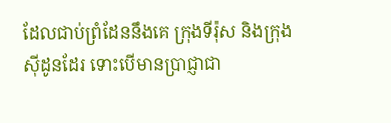ដែលជាប់ព្រំដែននឹងគេ ក្រុងទីរ៉ុស និងក្រុងស៊ីដូនដែរ ទោះបើមានប្រាជ្ញាជា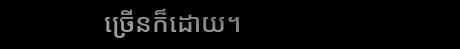ច្រើនក៏ដោយ។